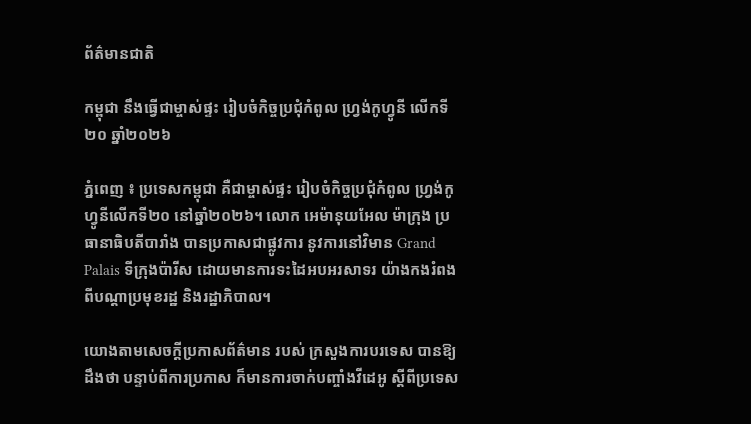ព័ត៌មានជាតិ

កម្ពុជា នឹងធ្វើជាម្ចាស់ផ្ទះ រៀបចំកិច្ចប្រជុំកំពូល ហ្វ្រង់កូហ្វូនី លើកទី២០ ឆ្នាំ២០២៦

ភ្នំពេញ ៖ ប្រទេសកម្ពុជា គឺជាម្ចាស់ផ្ទះ រៀបចំកិច្ចប្រជុំកំពូល ហ្វ្រង់កូហ្វូនីលើកទី២០ នៅឆ្នាំ២០២៦។ លោក អេម៉ានុយអែល ម៉ាក្រុង ប្រធានាធិបតីបារាំង បានប្រកាសជាផ្លូវការ នូវការនៅវិមាន Grand Palais ទីក្រុងប៉ារីស ដោយមានការទះដៃអបអរសាទរ យ៉ាងកងរំពង ពីបណ្ដាប្រមុខរដ្ឋ និងរដ្ឋាភិបាល។

យោងតាមសេចក្ដីប្រកាសព័ត៌មាន របស់ ក្រសួងការបរទេស បានឱ្យដឹងថា បន្ទាប់ពីការប្រកាស ក៏មានការចាក់បញ្ចាំងវីដេអូ ស្តីពីប្រទេស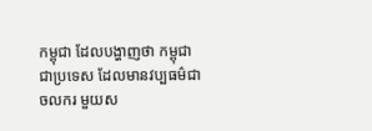កម្ពុជា ដែលបង្ហាញថា កម្ពុជាជាប្រទេស ដែលមានវប្បធម៌ជាចលករ មួយស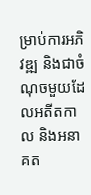ម្រាប់ការអភិវឌ្ឍ និងជាចំណុចមួយដែលអតីតកាល និងអនាគត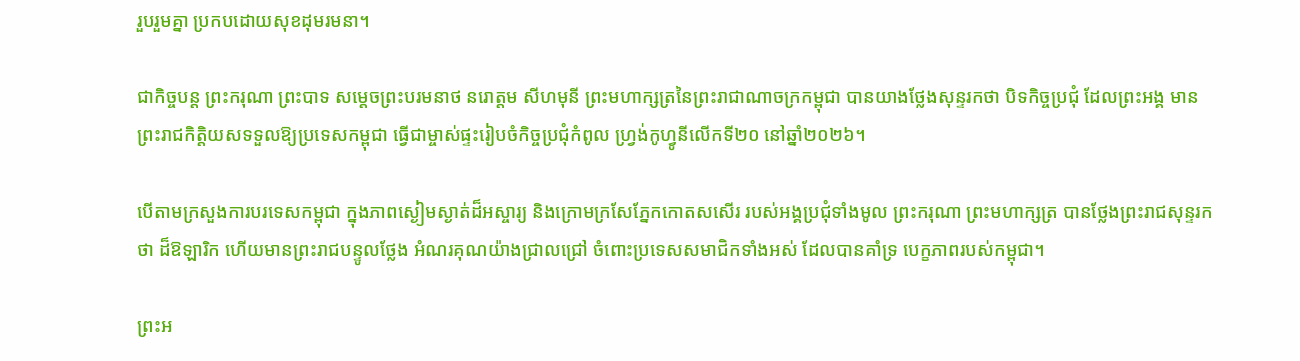រួបរួមគ្នា ប្រកបដោយសុខដុមរមនា។

ជាកិច្ចបន្ដ ព្រះករុណា ព្រះបាទ សម្តេចព្រះបរមនាថ នរោត្តម សីហមុនី ព្រះមហាក្សត្រនៃព្រះរាជាណាចក្រកម្ពុជា បានយាងថ្លែងសុន្ទរកថា បិទកិច្ចប្រជុំ ដែលព្រះអង្គ មានព្រះរាជកិត្តិយសទទួលឱ្យប្រទេសកម្ពុជា ធ្វើជាម្ចាស់ផ្ទះរៀបចំកិច្ចប្រជុំកំពូល ហ្វ្រង់កូហ្វូនីលើកទី២០ នៅឆ្នាំ២០២៦។

បើតាមក្រសួងការបរទេសកម្ពុជា ក្នុងភាពស្ងៀមស្ងាត់ដ៏អស្ចារ្យ និងក្រោមក្រសែភ្នែកកោតសសើរ របស់អង្គប្រជុំទាំងមូល ព្រះករុណា ព្រះមហាក្សត្រ បានថ្លែងព្រះរាជសុន្ទរកថា ដ៏ឱឡារិក ហើយមានព្រះរាជបន្ទូលថ្លែង អំណរគុណយ៉ាងជ្រាលជ្រៅ ចំពោះប្រទេសសមាជិកទាំងអស់ ដែលបានគាំទ្រ បេក្ខភាពរបស់កម្ពុជា។

ព្រះអ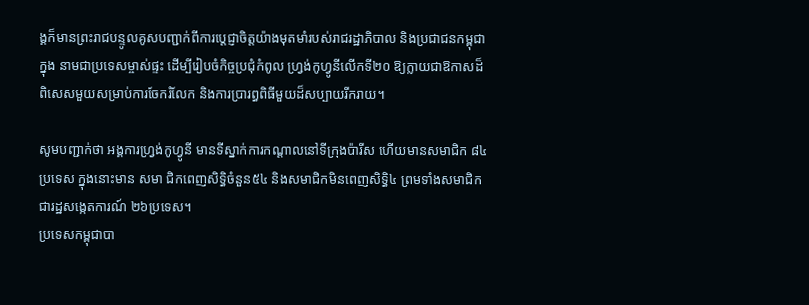ង្គក៏មានព្រះរាជបន្ទូលគូសបញ្ជាក់ពីការប្តេជ្ញាចិត្តយ៉ាងមុតមាំរបស់រាជរដ្ឋាភិបាល និងប្រជាជនកម្ពុជាក្នុង នាមជាប្រទេសម្ចាស់ផ្ទះ ដើម្បីរៀបចំកិច្ចប្រជុំកំពូល ហ្វ្រង់កូហ្វូនីលើកទី២០ ឱ្យក្លាយជាឱកាសដ៏ ពិសេសមួយសម្រាប់ការចែករំលែក និងការប្រារព្ធពិធីមួយដ៏សប្បាយរីករាយ។

សូមបញ្ជាក់ថា អង្គការហ្វ្រង់កូហ្វូនី មានទីស្នាក់ការកណ្ដាលនៅទីក្រុងប៉ារីស ហើយមានសមាជិក ៨៤ប្រទេស ក្នុងនោះមាន សមា ជិកពេញសិទ្ធិចំនួន៥៤ និងសមាជិកមិនពេញសិទ្ធិ៤ ព្រមទាំងសមាជិកជារដ្ឋសង្កេតការណ៍ ២៦ប្រទេស។
ប្រទេសកម្ពុជាបា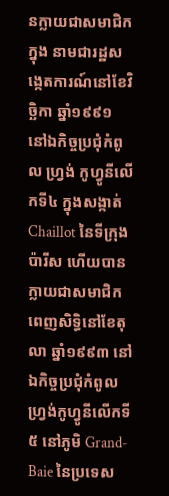នក្លាយជាសមាជិកក្នុង នាមជារដ្ឋសង្កេតការណ៍នៅខែវិច្ឆិកា ឆ្នាំ១៩៩១ នៅឯកិច្ចប្រជុំកំពូល ហ្វ្រង់ កូហ្វូនីលើកទី៤ ក្នុងសង្កាត់ Chaillot នៃទីក្រុងប៉ារីស ហើយបានក្លាយជាសមាជិកពេញសិទ្ធិនៅខែតុលា ឆ្នាំ១៩៩៣ នៅឯកិច្ចប្រជុំកំពូលហ្វ្រង់កូហ្វូនីលើកទី៥ នៅភូមិ Grand-Baie នៃប្រទេស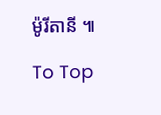ម៉ូរីតានី ៕

To Top